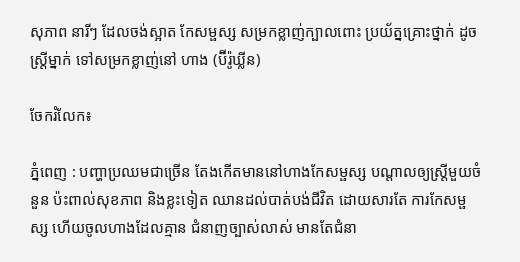សុភាព នារីៗ ដែលចង់ស្អាត កែសម្ផស្ស សម្រកខ្លាញ់ក្បាលពោះ ប្រយ័ត្នគ្រោះថ្នាក់ ដូចស្ត្រីម្នាក់ ទៅសម្រកខ្លាញ់នៅ ហាង (ប៊ីរ៉ូឃ្លីន)

ចែករំលែក៖

ភ្នំពេញ : បញ្ហាប្រឈមជាច្រើន តែងកើតមាននៅហាងកែសម្ផស្ស បណ្ដាលឲ្យស្ត្រីមួយចំនួន ប៉ះពាល់សុខភាព និងខ្លះទៀត ឈានដល់បាត់បង់ជីវិត ដោយសារតែ ការកែសម្ផស្ស ហើយចូលហាងដែលគ្មាន ជំនាញច្បាស់លាស់ មានតែជំនា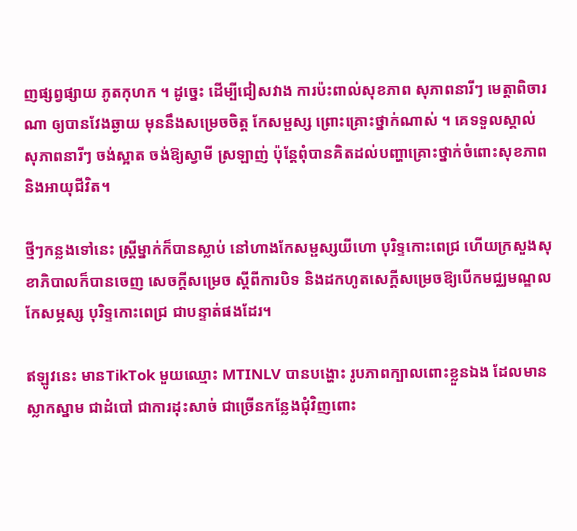ញផ្សព្វផ្សាយ ភូតកុហក ។ ដូច្នេះ ដើម្បីជៀសវាង ការប៉ះពាល់សុខភាព សុភាពនារីៗ មេត្តាពិចារណា ឲ្យបានវែងឆ្ងាយ មុននឹងសម្រេចចិត្ត កែសម្ផស្ស ព្រោះគ្រោះថ្នាក់ណាស់ ។ គេទទួលស្គាល់ សុភាពនារីៗ ចង់ស្អាត ចង់ឱ្យស្វាមី ស្រឡាញ់ ប៉ុន្តែពុំបានគិតដល់បញ្ហាគ្រោះថ្នាក់ចំពោះសុខភាព និងអាយុជីវិត។

ថ្មីៗកន្លងទៅនេះ ស្ត្រីម្នាក់ក៏បានស្លាប់ នៅហាងកែសម្ផស្សយីហោ បុរិទ្ទកោះពេជ្រ ហើយក្រសួងសុខាភិបាលក៏បានចេញ សេចក្តីសម្រេច ស្តីពីការបិទ និងដកហូតសេក្តីសម្រេចឱ្យបើកមជ្ឈមណ្ឌលកែសម្ភស្ស បុរិទ្ទកោះពេជ្រ ជាបន្ទាត់ផងដែរ។

ឥឡូវនេះ មានTikTok មួយឈ្មោះ MTINLV បានបង្ហោះ រូបភាពក្បាលពោះខ្លួនឯង ដែលមានស្លាកស្នាម ជាដំបៅ ជាការដុះសាច់ ជាច្រើនកន្លែងជុំវិញពោះ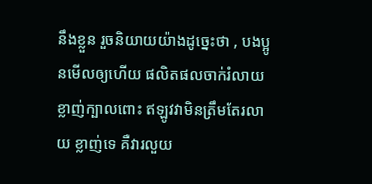នឹងខ្លួន រួចនិយាយយ៉ាងដូច្នេះថា , បងប្អូនមើលឲ្យហើយ ផលិតផលចាក់រំលាយខ្លាញ់ក្បាលពោះ ឥឡូវវាមិនត្រឹមតែរលាយ ខ្លាញ់ទេ គឺវារលួយ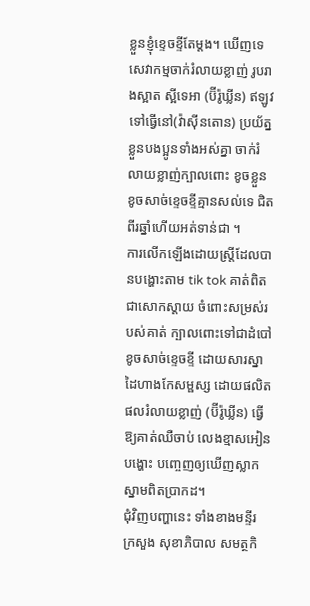ខ្លួនខ្ញុំខ្ទេចខ្ទីតែម្ដង។ ឃើញទេសេវាកម្មចាក់រំលាយខ្លាញ់ រូបរាងស្អាត ស្អីទេអា (ប៊ីរ៉ូឃ្លីន) ឥឡូវទៅធ្វើនៅ(វ៉ាស៊ីនតោន) ប្រយ័ត្នខ្លួនបងប្អូនទាំងអស់គ្នា ចាក់រំលាយខ្លាញ់ក្បាលពោះ ខូចខ្លួន ខូចសាច់ខ្ទេចខ្ទីគ្មានសល់ទេ ជិតពីរឆ្នាំហើយអត់ទាន់ជា ។
ការលើកឡើងដោយស្ត្រីដែលបានបង្ហោះតាម tik tok គាត់ពិតជាសោកស្ដាយ ចំពោះសម្រស់របស់គាត់ ក្បាលពោះទៅជាដំបៅ ខូចសាច់ខ្ទេចខ្ទី ដោយសារស្នាដៃហាងកែសម្ផស្ស ដោយផលិតផលរំលាយខ្លាញ់ (ប៊ីរ៉ូឃ្លីន) ធ្វើឱ្យគាត់ឈឺចាប់ លេងខ្មាសអៀន បង្ហោះ បញ្ចេញឲ្យឃើញស្លាកស្នាមពិតប្រាកដ។
ជុំវិញបញ្ហានេះ ទាំងខាងមន្ទីរ ក្រសួង សុខាភិបាល សមត្ថកិ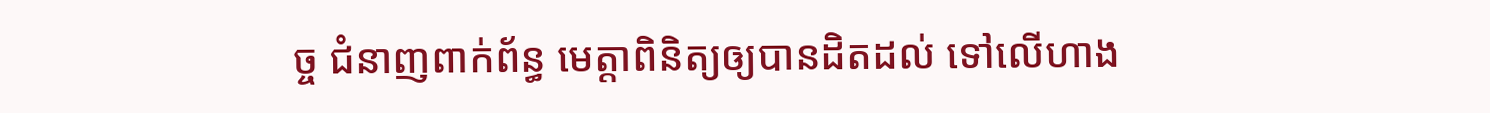ច្ច ជំនាញពាក់ព័ន្ធ មេត្តាពិនិត្យឲ្យបានដិតដល់ ទៅលើហាង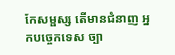កែសម្ផស្ស តើមានជំនាញ អ្នកបច្ចេកទេស ច្បា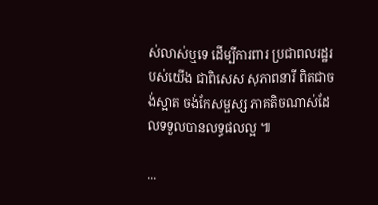ស់លាស់ឬទេ ដើម្បីការពារ ប្រជាពលរដ្ឋរបស់យើង ជាពិសេស សុភាពនារី ពិតជាចង់ស្អាត ចង់កែសម្ផស្ស ភាគតិចណាស់ដែលទទួលបានលទ្ធផលល្អ ៕

...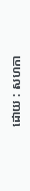ដោយ : សហកា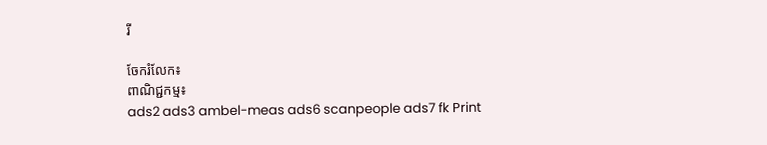រី

ចែករំលែក៖
ពាណិជ្ជកម្ម៖
ads2 ads3 ambel-meas ads6 scanpeople ads7 fk Print